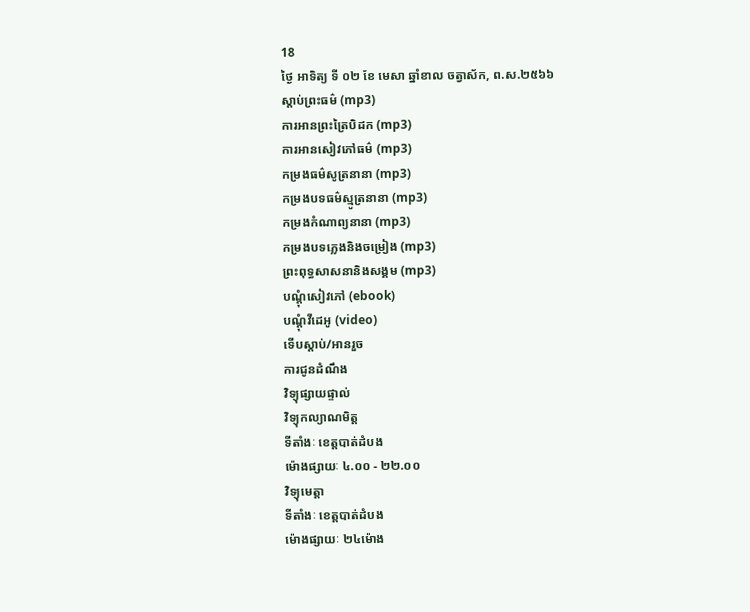18
ថ្ងៃ អាទិត្យ ទី ០២ ខែ មេសា ឆ្នាំខាល ចត្វាស័ក, ព.ស.២៥៦៦
ស្តាប់ព្រះធម៌ (mp3)
ការអានព្រះត្រៃបិដក (mp3)
ការអានសៀវភៅធម៌ (mp3)
កម្រងធម៌សូត្រនានា (mp3)
កម្រងបទធម៌ស្មូត្រនានា (mp3)
កម្រងកំណាព្យនានា (mp3)
កម្រងបទភ្លេងនិងចម្រៀង (mp3)
ព្រះពុទ្ធសាសនានិងសង្គម (mp3)
បណ្តុំសៀវភៅ (ebook)
បណ្តុំវីដេអូ (video)
ទើបស្តាប់/អានរួច
ការជូនដំណឹង
វិទ្យុផ្សាយផ្ទាល់
វិទ្យុកល្យាណមិត្ត
ទីតាំងៈ ខេត្តបាត់ដំបង
ម៉ោងផ្សាយៈ ៤.០០ - ២២.០០
វិទ្យុមេត្តា
ទីតាំងៈ ខេត្តបាត់ដំបង
ម៉ោងផ្សាយៈ ២៤ម៉ោង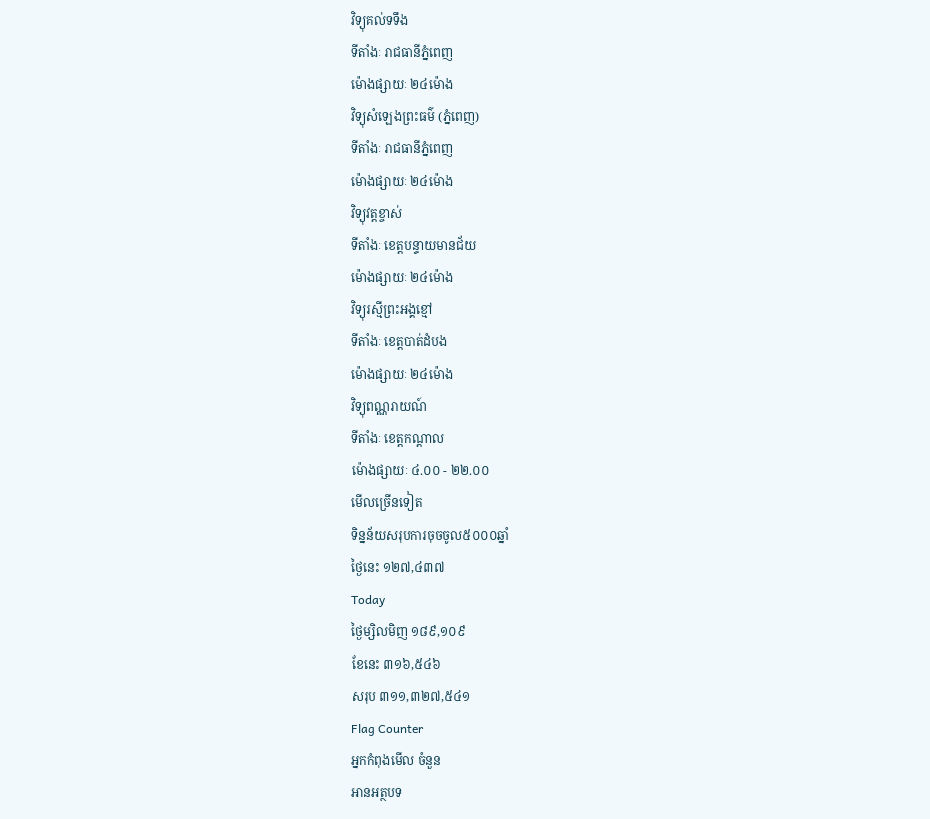វិទ្យុគល់ទទឹង
ទីតាំងៈ រាជធានីភ្នំពេញ
ម៉ោងផ្សាយៈ ២៤ម៉ោង
វិទ្យុសំឡេងព្រះធម៌ (ភ្នំពេញ)
ទីតាំងៈ រាជធានីភ្នំពេញ
ម៉ោងផ្សាយៈ ២៤ម៉ោង
វិទ្យុវត្តខ្ចាស់
ទីតាំងៈ ខេត្តបន្ទាយមានជ័យ
ម៉ោងផ្សាយៈ ២៤ម៉ោង
វិទ្យុរស្មីព្រះអង្គខ្មៅ
ទីតាំងៈ ខេត្តបាត់ដំបង
ម៉ោងផ្សាយៈ ២៤ម៉ោង
វិទ្យុពណ្ណរាយណ៍
ទីតាំងៈ ខេត្តកណ្តាល
ម៉ោងផ្សាយៈ ៤.០០ - ២២.០០
មើលច្រើនទៀត
ទិន្នន័យសរុបការចុចចូល៥០០០ឆ្នាំ
ថ្ងៃនេះ ១២៧,៤៣៧
Today
ថ្ងៃម្សិលមិញ ១៨៩,១០៩
ខែនេះ ៣១៦,៥៤៦
សរុប ៣១១,៣២៧,៥៤១
Flag Counter
អ្នកកំពុងមើល ចំនួន
អានអត្ថបទ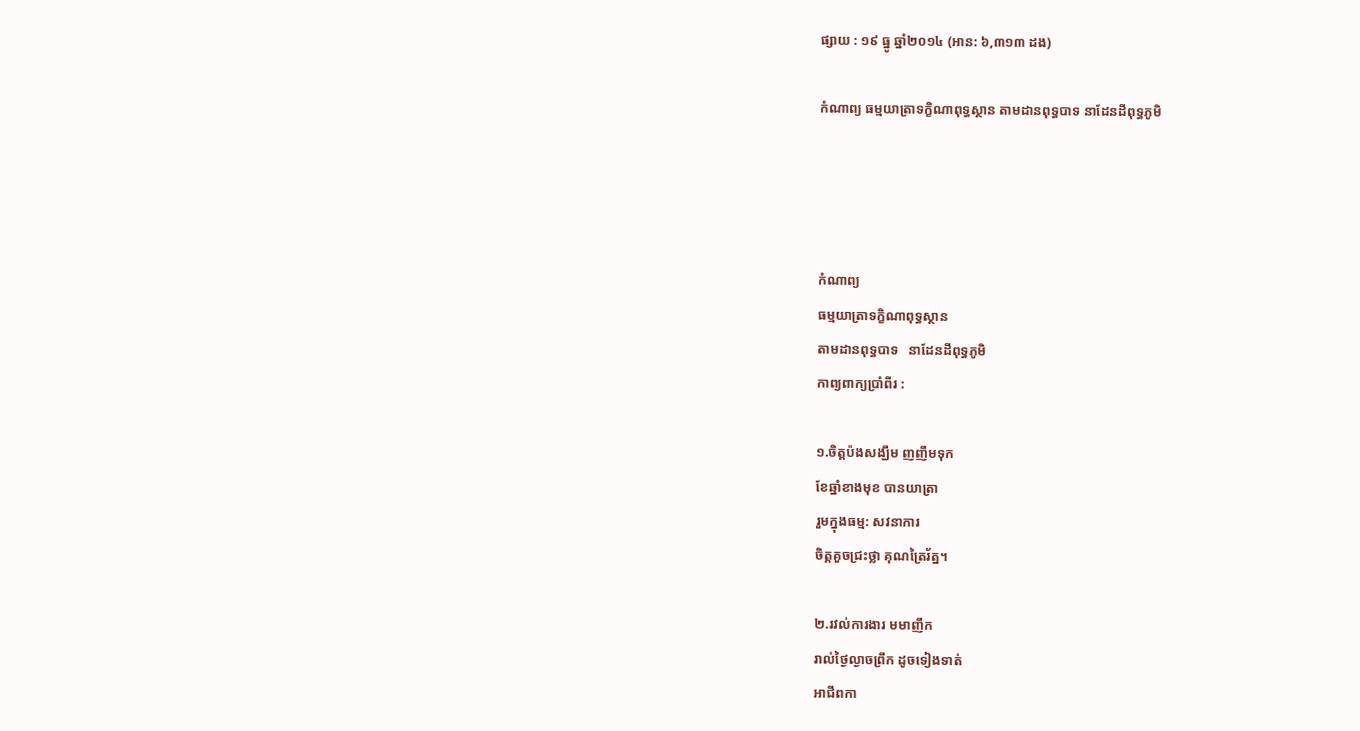ផ្សាយ : ១៩ ធ្នូ ឆ្នាំ២០១៤ (អាន: ៦,៣១៣ ដង)

កំណាព្យ ធម្មយាត្រាទក្ខិណាពុទ្ធស្ថាន តាមដានពុទ្ធបាទ នាដែនដីពុទ្ធភូមិ




កំណាព្យ
ធម្មយាត្រាទក្ខិណាពុទ្ធស្ថាន
តាមដានពុទ្ធបាទ   នាដែនដីពុទ្ធភូមិ
កាព្យពាក្យប្រាំពីរ :

១.ចិត្តប៉ងសង្ឃឹម ញញឹមទុក
ខែឆ្នាំខាងមុខ បានយាត្រា
រួមក្នុងធម្ម: សវនាការ
ចិត្តគួចជ្រះថ្លា គុណត្រៃរ័ត្ន។

២.រវល់ការងារ មមាញឹក
រាល់ថ្ងៃល្ងាចព្រឹក ដូចទៀងទាត់
អាជីពកា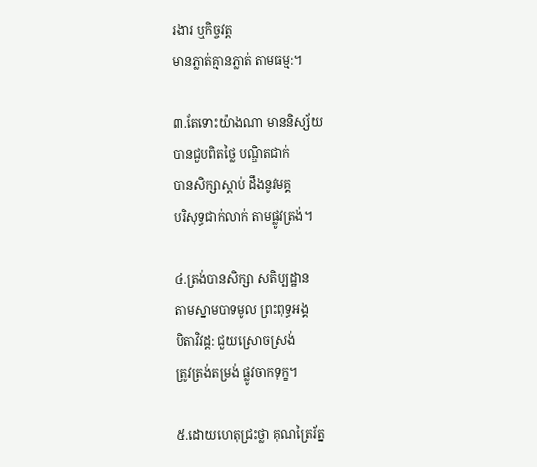រងារ ឬកិច្ចវត្ត
មានភ្លាត់គ្មានភ្លាត់ តាមធម្ម:។

៣.តែទោះយ៉ាងណា មាននិស្ស័យ
បានជួបពិតថ្លៃ បណ្ឌិតជាក់
បានសិក្សាស្តាប់ ដឹងនូវមគ្គ
បរិសុទ្ធជាក់លាក់ តាមផ្លូវត្រង់។

៤.ត្រង់បានសិក្សា សតិប្បដ្ឋាន
តាមស្នាមបាទមូល ព្រះពុទ្ធអង្គ
បិតាវិវដ្ត: ជួយស្រោចស្រង់
ត្រូវត្រង់តម្រង់ ផ្លូវចាកទុក្ខ។

៥.ដោយហេតុជ្រះថ្លា គុណត្រៃរ័ត្ន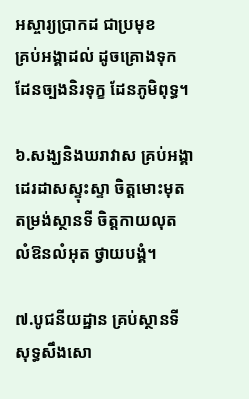អស្ចារ្យប្រាកដ ជាប្រមុខ
គ្រប់អង្គាដល់ ដូចគ្រោងទុក
ដែនច្បងនិរទុក្ខ ដែនភូមិពុទ្ធ។

៦.សង្ឃនិងឃរាវាស គ្រប់អង្គា
ដេរដាសស្ទុះស្ទា ចិត្តមោះមុត
តម្រង់ស្ថានទី ចិត្តកាយលុត
លំឱនលំអុត ថ្វាយបង្គំ។

៧.បូជនីយដ្ឋាន គ្រប់ស្ថានទី
សុទ្ធសឹងសោ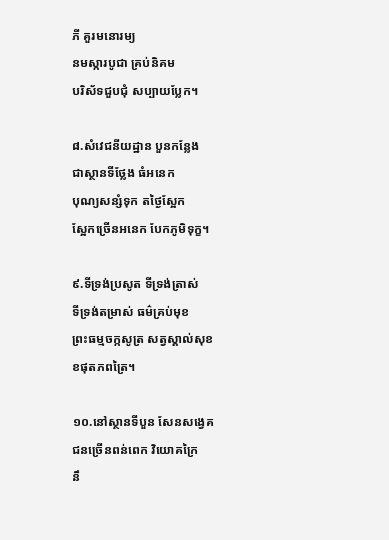ភី គួរមនោរម្យ
នមស្ការបូជា គ្រប់និគម
បរិស័ទជួបជុំ សប្បាយប្លែក។

៨.សំវេជនីយដ្ឋាន បួនកន្លែង
ជាស្ថានទីថ្លែង ធំអនេក
បុណ្យសន្សំទុក តថ្ងៃស្អែក
ស្អែកច្រើនអនេក បែកភូមិទុក្ខ។

៩.ទីទ្រង់ប្រសូត ទីទ្រង់ត្រាស់
ទីទ្រង់តម្រាស់ ធម៌គ្រប់មុខ
ព្រះធម្មចក្កសូត្រ សត្វស្គាល់សុខ
ខផុតភពត្រៃ។

១០.នៅស្ថានទីបួន សែនសង្វេគ
ជនច្រើនពន់ពេក វិយោគក្រៃ
នឹ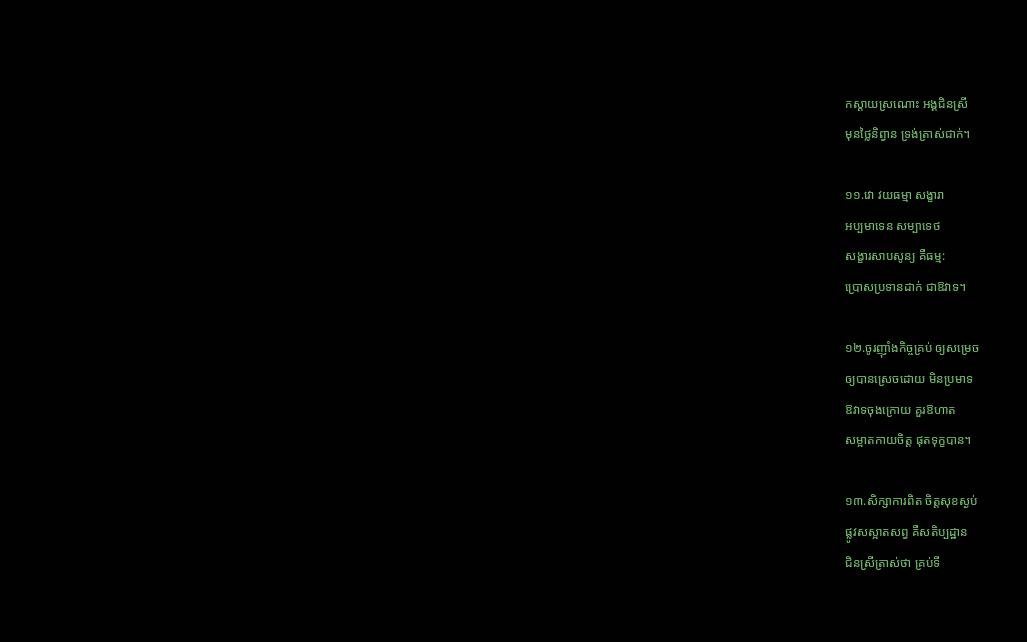កស្តាយស្រណោះ អង្គជិនស្រី
មុនថ្លៃនិព្វាន ទ្រង់ត្រាស់ជាក់។

១១.វោ វយធម្មា សង្ខារា
អប្បមាទេន សម្បាទេថ
សង្ខារសាបសូន្យ គឺធម្ម:
ប្រោសប្រទានដាក់ ជាឱវាទ។

១២.ចូរញុាំងកិច្ចគ្រប់ ឲ្យសម្រេច
ឲ្យបានស្រេចដោយ មិនប្រមាទ
ឱវាទចុងក្រោយ គួរឱហាត
សម្អាតកាយចិត្ត ផុតទុក្ខបាន។

១៣.សិក្សាការពិត ចិត្តសុខស្ងប់
ផ្លូវសស្អាតសព្វ គឺសតិប្បដ្ឋាន
ជិនស្រីត្រាស់ថា គ្រប់ទី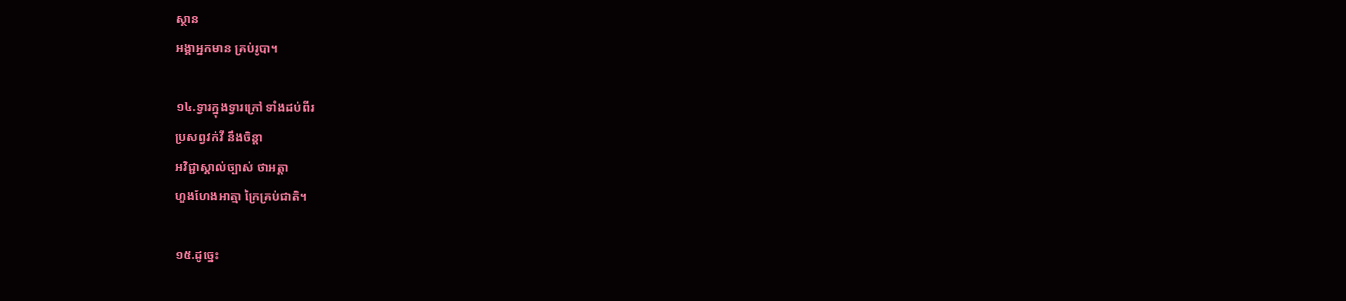ស្ថាន
អង្គាអ្នកមាន គ្រប់រូបា។

១៤.ទ្វារក្នុងទ្វារក្រៅ ទាំងដប់ពីរ
ប្រសព្វវក់វី នឹងចិន្តា
អវិជ្ជាស្គាល់ច្បាស់ ថាអត្តា
ហួងហែងអាត្មា ក្រៃគ្រប់ជាតិ។

១៥.ដូច្នេះ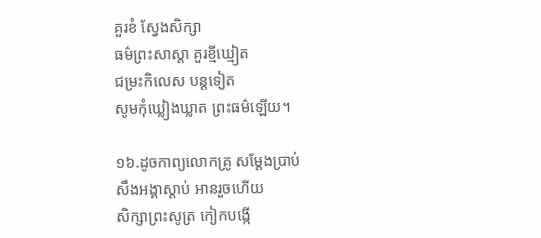គួរខំ ស្វែងសិក្សា
ធម៌ព្រះសាស្តា គួរខ្មីឃ្មៀត
ជម្រះកិលេស បន្តទៀត
សូមកុំឃ្លៀងឃ្លាត ព្រះធម៌ឡើយ។

១៦.ដូចកាព្យលោកគ្រូ សម្តែងប្រាប់
សឹងអង្គាស្តាប់ អានរួចហើយ
សិក្សាព្រះសូត្រ កៀកបង្កើ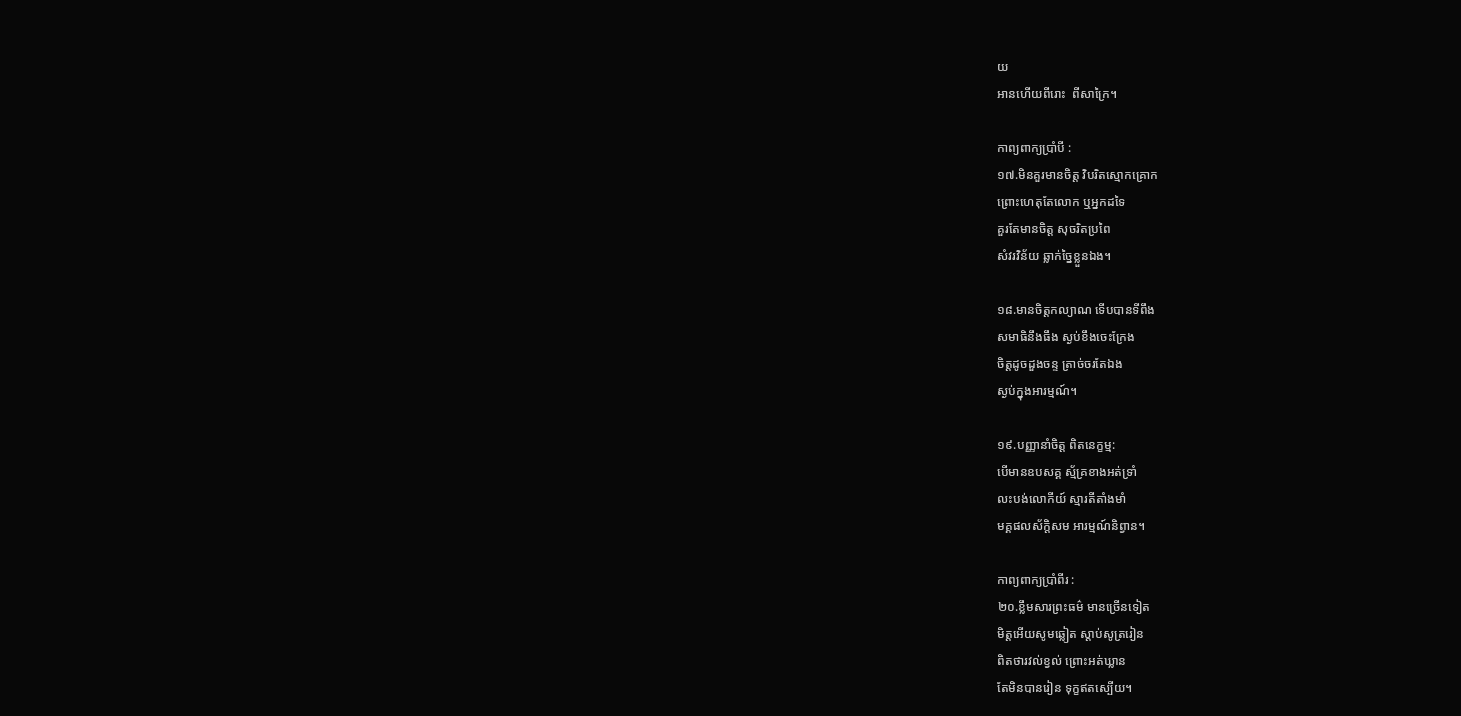យ
អានហើយពីរោះ  ពីសាក្រៃ។

កាព្យពាក្យប្រាំបី :
១៧.មិនគួរមានចិត្ត វិបរិតស្មោកគ្រោក
ព្រោះហេតុតែលោក ឬអ្នកដទៃ
គួរតែមានចិត្ត សុចរិតប្រពៃ
សំវរវិន័យ ឆ្លាក់ច្នៃខ្លួនឯង។

១៨.មានចិត្តកល្យាណ ទើបបានទីពឹង
សមាធិនឹងធឹង ស្ងប់ខឹងចេះក្រែង
ចិត្តដូចដួងចន្ទ ត្រាច់ចរតែឯង
ស្ងប់ក្នុងអារម្មណ៍។

១៩.បញ្ញានាំចិត្ត ពិតនេក្ខម្ម:
បើមានឧបសគ្គ ស្ម័គ្រខាងអត់ទ្រាំ
លះបង់លោកីយ៍ ស្មារតីតាំងមាំ
មគ្គផលស័ក្តិសម អារម្មណ៍និព្វាន។

កាព្យពាក្យប្រាំពីរ :
២០.ខ្លឹមសារព្រះធម៌ មានច្រើនទៀត
មិត្តអើយសូមឆ្លៀត ស្តាប់សូត្ររៀន
ពិតថារវល់ខ្វល់ ព្រោះអត់ឃ្លាន
តែមិនបានរៀន ទុក្ខឥតស្បើយ។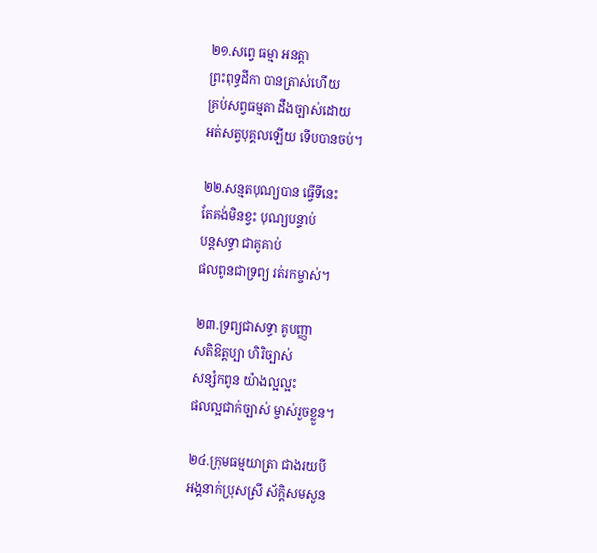២១.សព្វេ ធម្មា អនត្តា
ព្រះពុទ្ធដីកា បានត្រាស់ហើយ
គ្រប់សព្វធម្មតា ដឹងច្បាស់ដោយ
អត់សត្វបុគ្គលឡើយ ទើបបានចប់។

២២.សន្មតបុណ្យបាន ធ្វើទីនេះ
តែគង់មិនខ្វះ បុណ្យបន្ទាប់
បន្តសទ្ធា ជាគូគាប់
ផលពូនជាទ្រព្យ រត់រកម្ចាស់។

២៣.ទ្រព្យជាសទ្ធា គូបញ្ញា
សតិឱត្តប្បា ហិរិច្បាស់
សន្សំកពូន យ៉ាងល្អល្អះ
ផលល្អជាក់ច្បាស់ ម្ចាស់រួចខ្លួន។

២៤.ក្រុមធម្មយាត្រា ជាងរយបី
អង្គនាក់ប្រុសស្រី ស័ក្តិសមសួន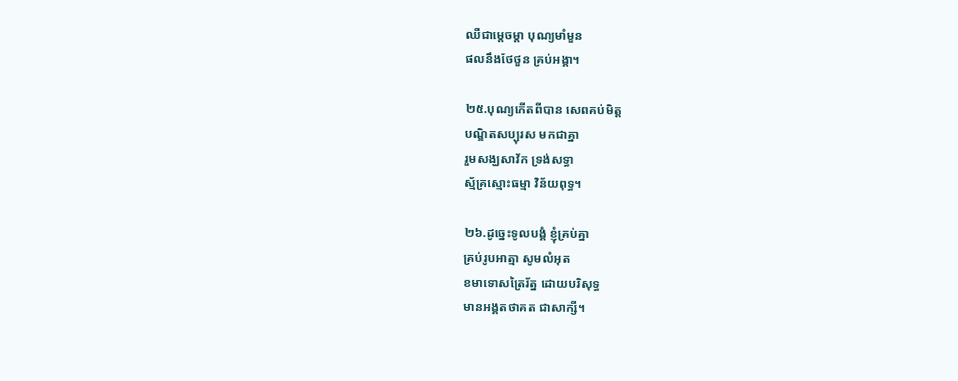ឈឺជាម្តេចម្តា បុណ្យមាំមួន
ផលនឹងថែថួន គ្រប់អង្គា។

២៥.បុណ្យកើតពីបាន សេពគប់មិត្ត
បណ្ឌិតសប្បុរស មកជាគ្នា
រួមសង្ឃសាវ័ក ទ្រង់សទ្ធា
ស្ម័គ្រស្មោះធម្មា វិន័យពុទ្ធ។

២៦.ដូច្នេះទូលបង្គំ ខ្ញុំគ្រប់គ្នា
គ្រប់រូបអាត្មា សូមលំអុត
ខមាទោសត្រៃរ័ត្ន ដោយបរិសុទ្ធ
មានអង្គតថាគត ជាសាក្សី។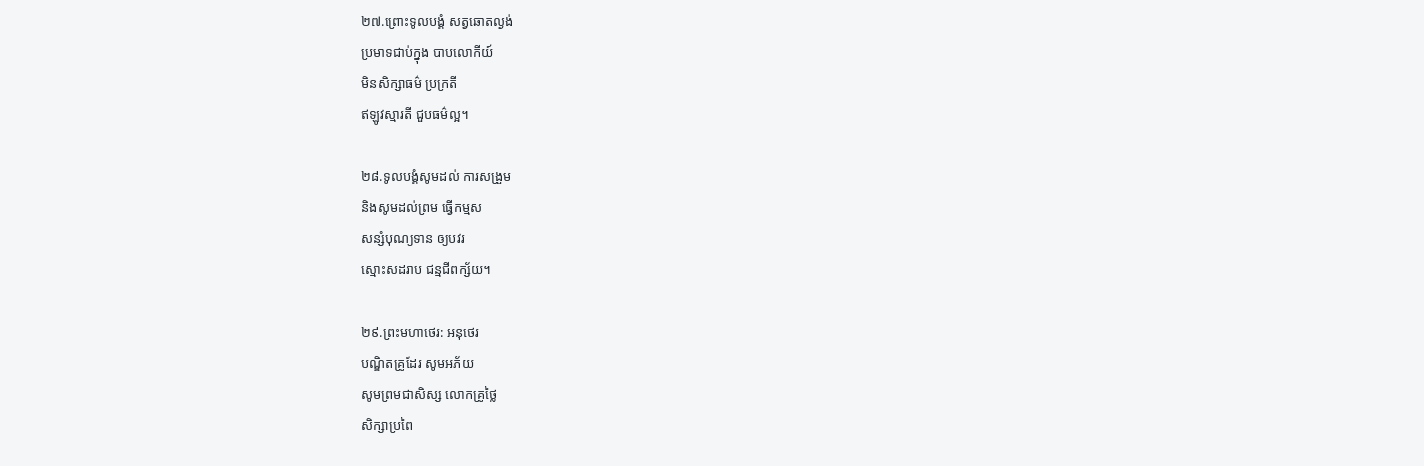២៧.ព្រោះទូលបង្គំ សត្វឆោតល្ងង់
ប្រមាទជាប់ក្នុង បាបលោកីយ៍
មិនសិក្សាធម៌ ប្រក្រតី
ឥឡូវស្មារតី ជួបធម៌ល្អ។

២៨.ទូលបង្គំសូមដល់ ការសង្រួម
និងសូមដល់ព្រម ធ្វើកម្មស
សន្សំបុណ្យទាន ឲ្យបវរ
ស្មោះសដរាប ជន្មជីពក្ស័យ។

២៩.ព្រះមហាថេរ: អនុថេរ
បណ្ឌិតគ្រូដែរ សូមអភ័យ
សូមព្រមជាសិស្ស លោកគ្រូថ្លៃ
សិក្សាប្រពៃ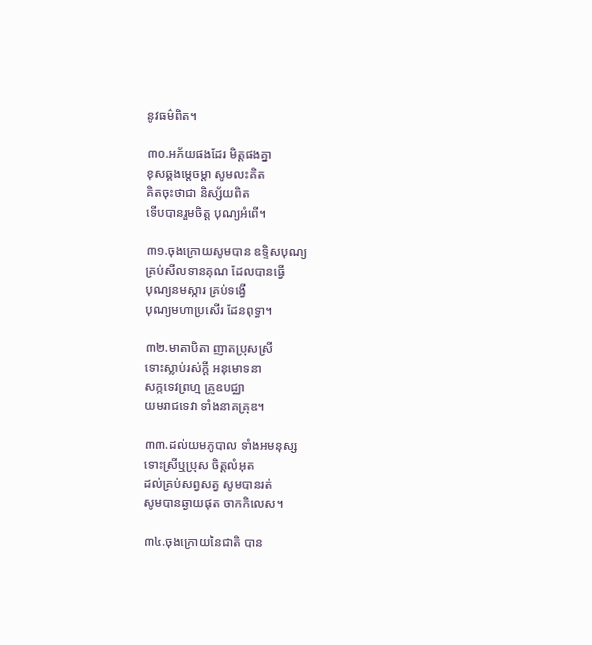នូវធម៌ពិត។

៣០.អភ័យផងដែរ មិត្តផងគ្នា
ខុសឆ្គងម្តេចម្តា សូមលះគិត
គិតចុះថាជា និស្ស័យពិត
ទើបបានរួមចិត្ត បុណ្យអំពើ។

៣១.ចុងក្រោយសូមបាន ឧទ្ទិសបុណ្យ
គ្រប់សីលទានគុណ ដែលបានធ្វើ
បុណ្យនមស្ការ គ្រប់ទង្វើ
បុណ្យមហាប្រសើរ ដែនពុទ្ធា។

៣២.មាតាបិតា ញាតប្រុសស្រី
ទោះស្លាប់រស់ក្តី អនុមោទនា
សក្កទេវព្រហ្ម គ្រូឧបជ្ឈា
យមរាជទេវា ទាំងនាគគ្រុឌ។

៣៣.ដល់យមភូបាល ទាំងអមនុស្ស
ទោះស្រីឬប្រុស ចិត្តលំអុត
ដល់គ្រប់សព្វសត្វ សូមបានរត់
សូមបានឆ្ងាយផុត ចាកកិលេស។

៣៤.ចុងក្រោយនៃជាតិ បាន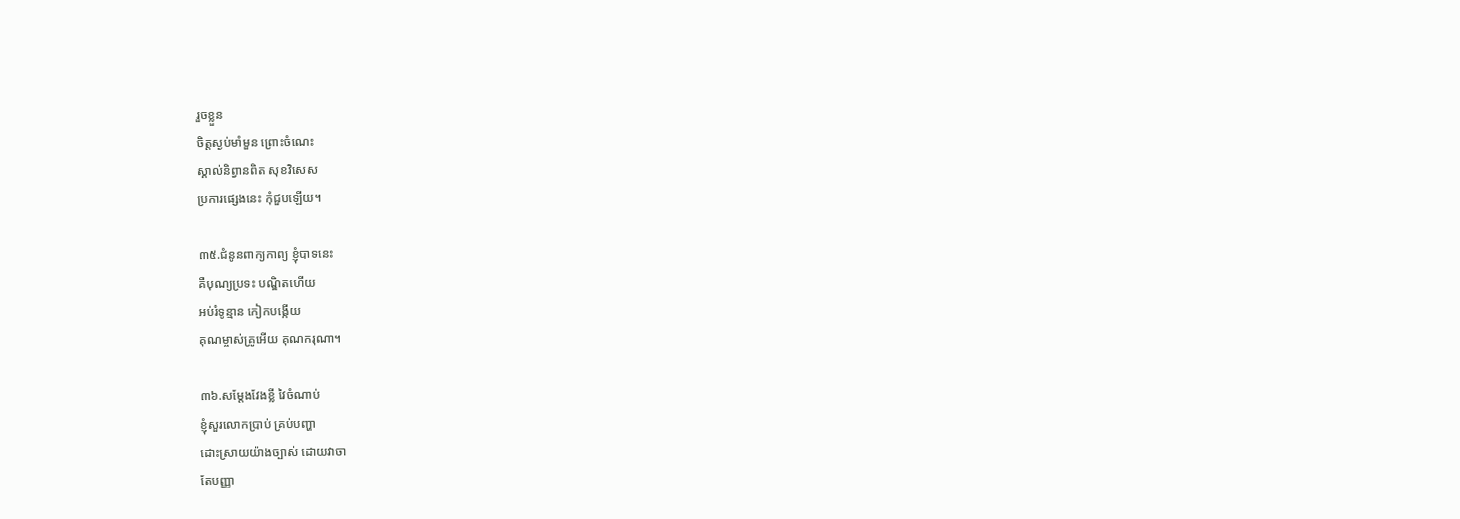រួចខ្លួន
ចិត្តស្ងប់មាំមួន ព្រោះចំណេះ
ស្គាល់និព្វានពិត សុខវិសេស
ប្រការផ្សេងនេះ កុំជួបឡើយ។

៣៥.ជំនូនពាក្យកាព្យ ខ្ញុំបាទនេះ
គឺបុណ្យប្រទះ បណ្ឌិតហើយ
អប់រំទូន្មាន កៀកបង្កើយ
គុណម្ចាស់គ្រូអើយ គុណករុណា។

៣៦.សម្តែងវែងខ្លី វៃចំណាប់
ខ្ញុំសួរលោកប្រាប់ គ្រប់បញ្ហា
ដោះស្រាយយ៉ាងច្បាស់ ដោយវាចា
តែបញ្ញា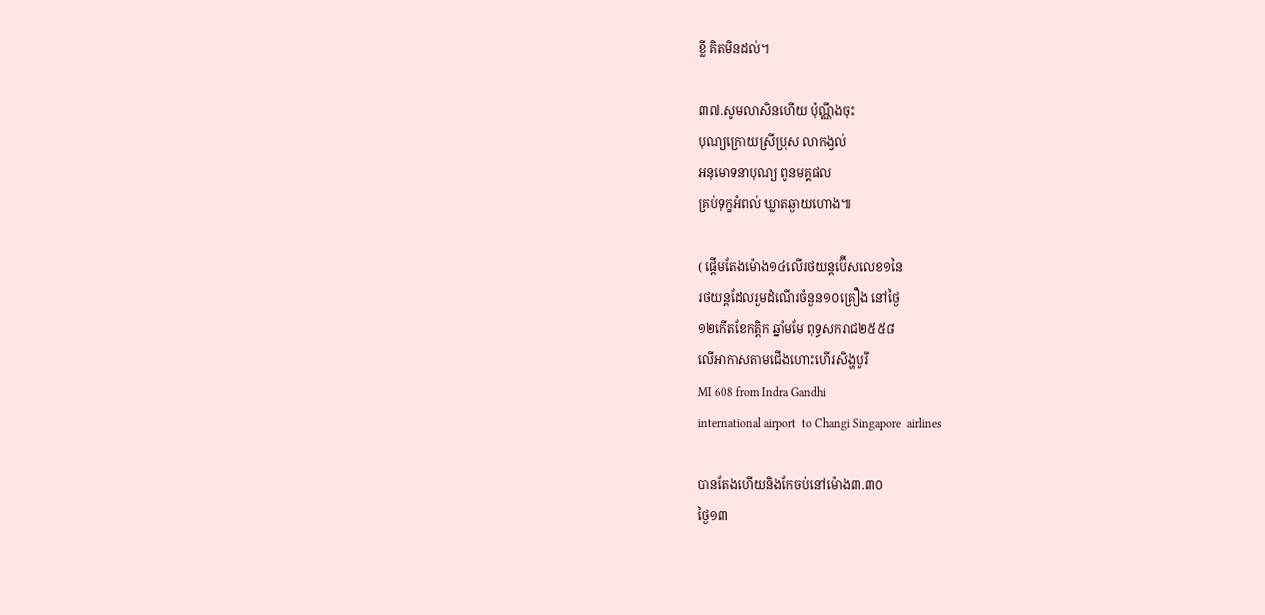ខ្លី គិតមិនដល់។

៣៧.សូមលាសិនហើយ ប៉ុណ្ណឹងចុះ
បុណ្យក្រោយស្រីប្រុស លាកង្វល់
អនុមោទនាបុណ្យ ពូនមគ្គផល
គ្រប់ទុក្ខអំពល់ ឃ្លាតឆ្ងាយហោង៕

( ផ្តើមតែងម៉ោង១៤លើរថយន្តប៊ើសលេខ១នៃ
រថយន្តដែលរួមដំណើរចំនួន១០គ្រឿង នៅថ្ងៃ
១២កើតខែកត្តិក ឆ្នាំមមែ ពុទ្ធសករាជ២៥៥៨
លើអាកាសតាមជើងហោះហើរសិង្ហបូរី
MI 608 from Indra Gandhi
international airport  to Changi Singapore  airlines

បានតែងហើយនិងកែចប់នៅម៉ោង៣.៣០
ថ្ងៃ១៣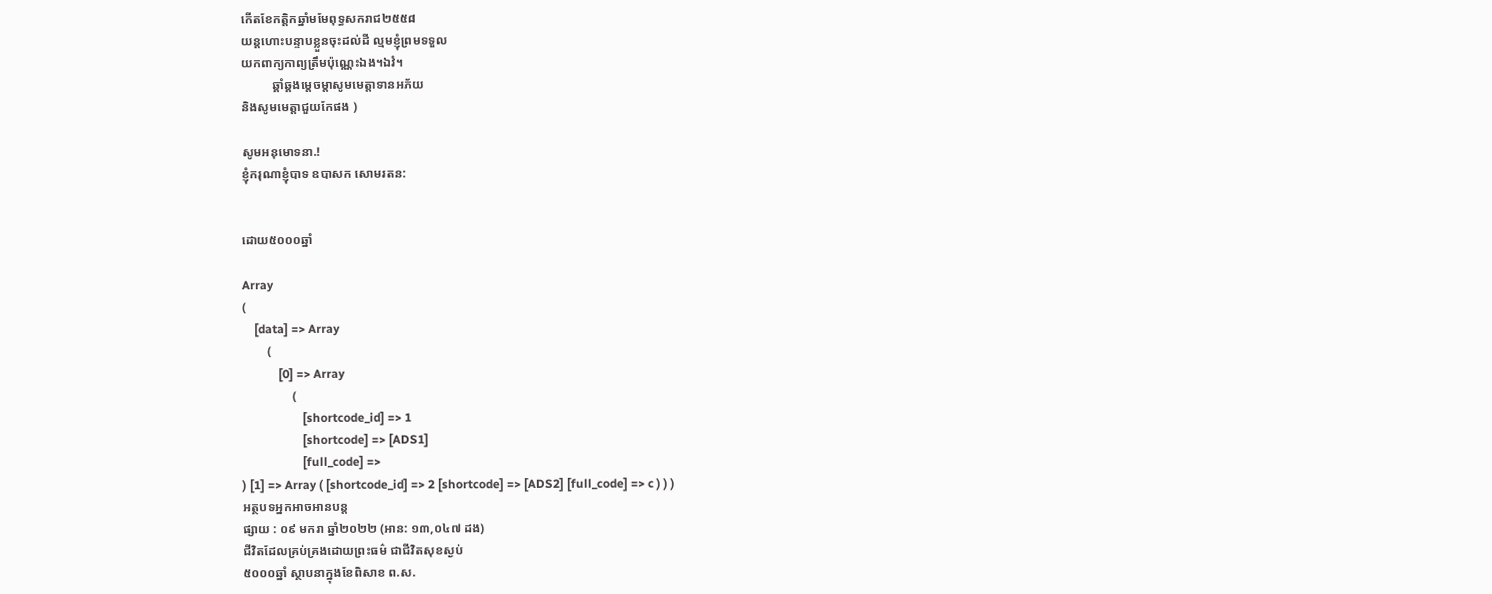កើតខែកត្តិកឆ្នាំមមែពុទ្ធសករាជ២៥៥៨
យន្តហោះបន្ទាបខ្លួនចុះដល់ដី ល្មមខ្ញុំព្រមទទួល
យកពាក្យកាព្យត្រឹមប៉ុណ្ណេះឯង។ឯវំ។
          ឆ្គាំឆ្គងម្តេចម្តាសូមមេត្តាទានអភ័យ
និងសូមមេត្តាជួយកែផង )

សូមអនុមោទនា.!
ខ្ញុំករុណាខ្ញុំបាទ ឧបាសក សោមរតន:


ដោយ៥០០០ឆ្នាំ

Array
(
    [data] => Array
        (
            [0] => Array
                (
                    [shortcode_id] => 1
                    [shortcode] => [ADS1]
                    [full_code] =>
) [1] => Array ( [shortcode_id] => 2 [shortcode] => [ADS2] [full_code] => c ) ) )
អត្ថបទអ្នកអាចអានបន្ត
ផ្សាយ : ០៩ មករា ឆ្នាំ២០២២ (អាន: ១៣,០៤៧ ដង)
ជីវិតដែលគ្រប់គ្រងដោយព្រះធម៌ ជាជីវិតសុខស្ងប់
៥០០០ឆ្នាំ ស្ថាបនាក្នុងខែពិសាខ ព.ស.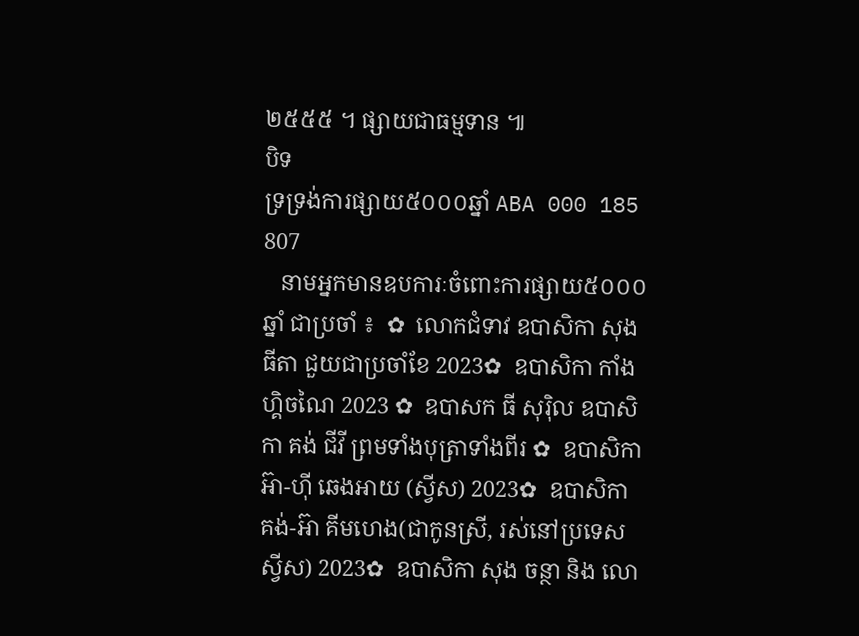២៥៥៥ ។ ផ្សាយជាធម្មទាន ៕
បិទ
ទ្រទ្រង់ការផ្សាយ៥០០០ឆ្នាំ ABA 000 185 807
   នាមអ្នកមានឧបការៈចំពោះការផ្សាយ៥០០០ឆ្នាំ ជាប្រចាំ ៖  ✿  លោកជំទាវ ឧបាសិកា សុង ធីតា ជួយជាប្រចាំខែ 2023✿  ឧបាសិកា កាំង ហ្គិចណៃ 2023 ✿  ឧបាសក ធី សុរ៉ិល ឧបាសិកា គង់ ជីវី ព្រមទាំងបុត្រាទាំងពីរ ✿  ឧបាសិកា អ៊ា-ហុី ឆេងអាយ (ស្វីស) 2023✿  ឧបាសិកា គង់-អ៊ា គីមហេង(ជាកូនស្រី, រស់នៅប្រទេសស្វីស) 2023✿  ឧបាសិកា សុង ចន្ថា និង លោ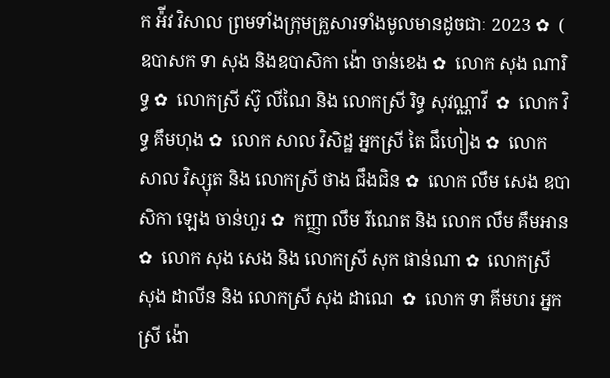ក អ៉ីវ វិសាល ព្រមទាំងក្រុមគ្រួសារទាំងមូលមានដូចជាៈ 2023 ✿  ( ឧបាសក ទា សុង និងឧបាសិកា ង៉ោ ចាន់ខេង ✿  លោក សុង ណារិទ្ធ ✿  លោកស្រី ស៊ូ លីណៃ និង លោកស្រី រិទ្ធ សុវណ្ណាវី  ✿  លោក វិទ្ធ គឹមហុង ✿  លោក សាល វិសិដ្ឋ អ្នកស្រី តៃ ជឹហៀង ✿  លោក សាល វិស្សុត និង លោកស្រី ថាង ជឹងជិន ✿  លោក លឹម សេង ឧបាសិកា ឡេង ចាន់ហួរ ✿  កញ្ញា លឹម រីណេត និង លោក លឹម គឹមអាន ✿  លោក សុង សេង និង លោកស្រី សុក ផាន់ណា ✿  លោកស្រី សុង ដាលីន និង លោកស្រី សុង ដាណេ  ✿  លោក ទា គីមហរ អ្នកស្រី ង៉ោ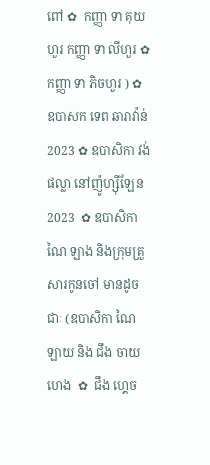ពៅ ✿  កញ្ញា ទា គុយហួរ កញ្ញា ទា លីហួរ ✿  កញ្ញា ទា ភិចហួរ ) ✿  ឧបាសក ទេព ឆារាវ៉ាន់ 2023 ✿ ឧបាសិកា វង់ ផល្លា នៅញ៉ូហ្ស៊ីឡែន 2023  ✿ ឧបាសិកា ណៃ ឡាង និងក្រុមគ្រួសារកូនចៅ មានដូចជាៈ (ឧបាសិកា ណៃ ឡាយ និង ជឹង ចាយហេង  ✿  ជឹង ហ្គេច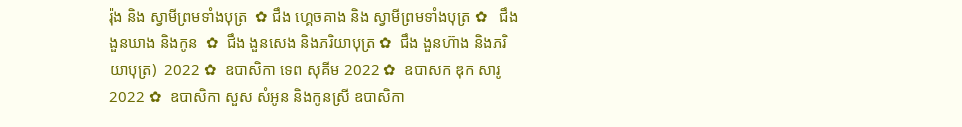រ៉ុង និង ស្វាមីព្រមទាំងបុត្រ  ✿ ជឹង ហ្គេចគាង និង ស្វាមីព្រមទាំងបុត្រ ✿   ជឹង ងួនឃាង និងកូន  ✿  ជឹង ងួនសេង និងភរិយាបុត្រ ✿  ជឹង ងួនហ៊ាង និងភរិយាបុត្រ)  2022 ✿  ឧបាសិកា ទេព សុគីម 2022 ✿  ឧបាសក ឌុក សារូ 2022 ✿  ឧបាសិកា សួស សំអូន និងកូនស្រី ឧបាសិកា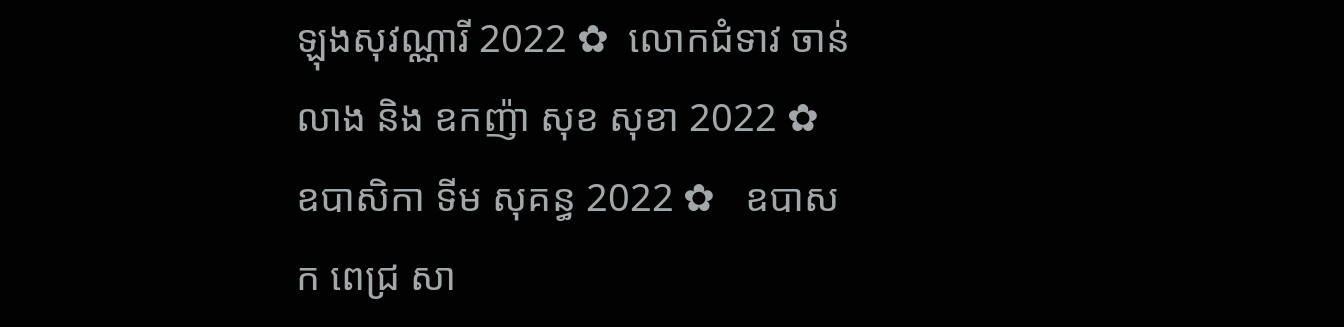ឡុងសុវណ្ណារី 2022 ✿  លោកជំទាវ ចាន់ លាង និង ឧកញ៉ា សុខ សុខា 2022 ✿  ឧបាសិកា ទីម សុគន្ធ 2022 ✿   ឧបាសក ពេជ្រ សា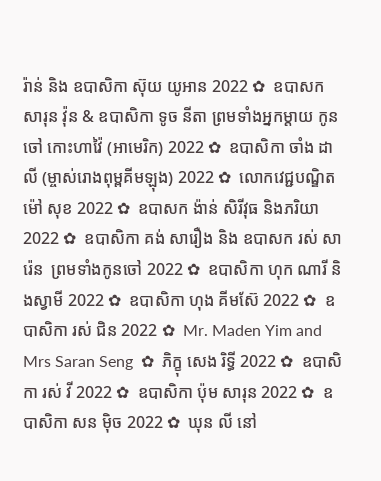រ៉ាន់ និង ឧបាសិកា ស៊ុយ យូអាន 2022 ✿  ឧបាសក សារុន វ៉ុន & ឧបាសិកា ទូច នីតា ព្រមទាំងអ្នកម្តាយ កូនចៅ កោះហាវ៉ៃ (អាមេរិក) 2022 ✿  ឧបាសិកា ចាំង ដាលី (ម្ចាស់រោងពុម្ពគីមឡុង) 2022 ✿  លោកវេជ្ជបណ្ឌិត ម៉ៅ សុខ 2022 ✿  ឧបាសក ង៉ាន់ សិរីវុធ និងភរិយា 2022 ✿  ឧបាសិកា គង់ សារឿង និង ឧបាសក រស់ សារ៉េន  ព្រមទាំងកូនចៅ 2022 ✿  ឧបាសិកា ហុក ណារី និងស្វាមី 2022 ✿  ឧបាសិកា ហុង គីមស៊ែ 2022 ✿  ឧបាសិកា រស់ ជិន 2022 ✿  Mr. Maden Yim and Mrs Saran Seng  ✿  ភិក្ខុ សេង រិទ្ធី 2022 ✿  ឧបាសិកា រស់ វី 2022 ✿  ឧបាសិកា ប៉ុម សារុន 2022 ✿  ឧបាសិកា សន ម៉ិច 2022 ✿  ឃុន លី នៅ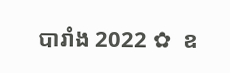បារាំង 2022 ✿  ឧ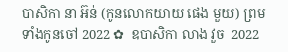បាសិកា នា អ៊ន់ (កូនលោកយាយ ផេង មួយ) ព្រមទាំងកូនចៅ 2022 ✿  ឧបាសិកា លាង វួច  2022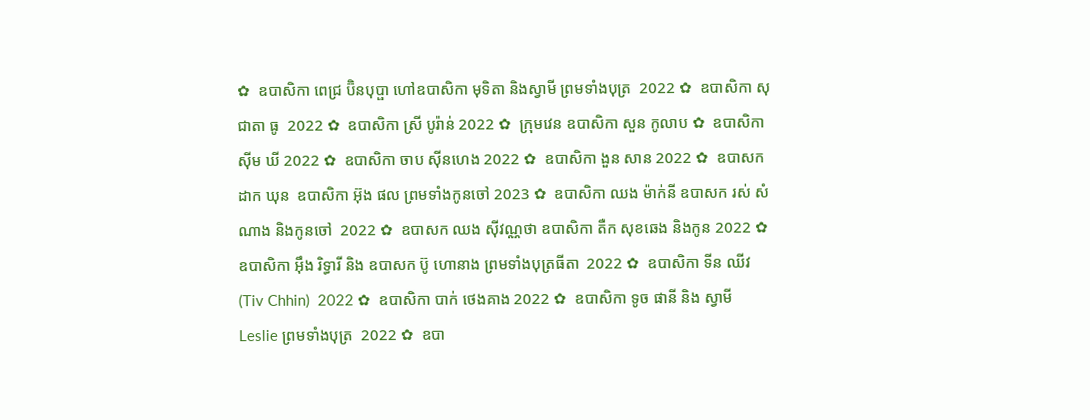✿  ឧបាសិកា ពេជ្រ ប៊ិនបុប្ផា ហៅឧបាសិកា មុទិតា និងស្វាមី ព្រមទាំងបុត្រ  2022 ✿  ឧបាសិកា សុជាតា ធូ  2022 ✿  ឧបាសិកា ស្រី បូរ៉ាន់ 2022 ✿  ក្រុមវេន ឧបាសិកា សួន កូលាប ✿  ឧបាសិកា ស៊ីម ឃី 2022 ✿  ឧបាសិកា ចាប ស៊ីនហេង 2022 ✿  ឧបាសិកា ងួន សាន 2022 ✿  ឧបាសក ដាក ឃុន  ឧបាសិកា អ៊ុង ផល ព្រមទាំងកូនចៅ 2023 ✿  ឧបាសិកា ឈង ម៉ាក់នី ឧបាសក រស់ សំណាង និងកូនចៅ  2022 ✿  ឧបាសក ឈង សុីវណ្ណថា ឧបាសិកា តឺក សុខឆេង និងកូន 2022 ✿  ឧបាសិកា អុឹង រិទ្ធារី និង ឧបាសក ប៊ូ ហោនាង ព្រមទាំងបុត្រធីតា  2022 ✿  ឧបាសិកា ទីន ឈីវ (Tiv Chhin)  2022 ✿  ឧបាសិកា បាក់ ថេងគាង 2022 ✿  ឧបាសិកា ទូច ផានី និង ស្វាមី Leslie ព្រមទាំងបុត្រ  2022 ✿  ឧបា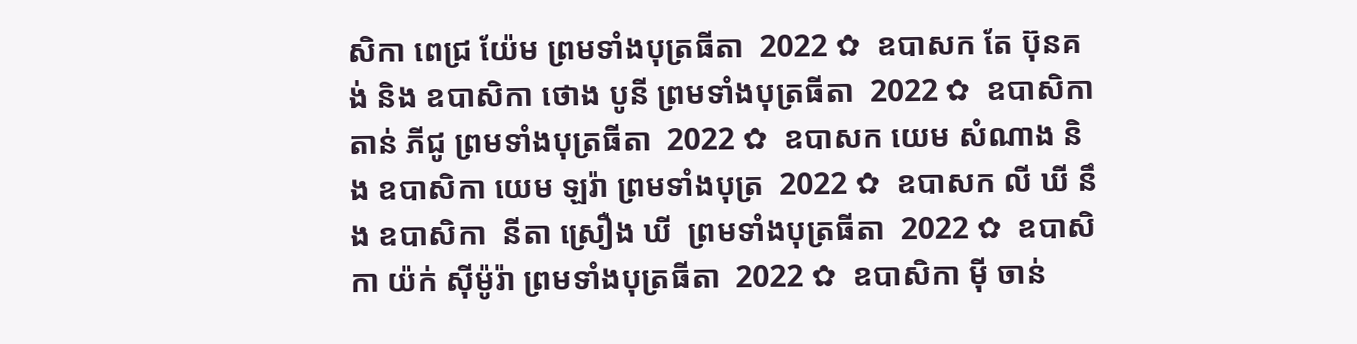សិកា ពេជ្រ យ៉ែម ព្រមទាំងបុត្រធីតា  2022 ✿  ឧបាសក តែ ប៊ុនគង់ និង ឧបាសិកា ថោង បូនី ព្រមទាំងបុត្រធីតា  2022 ✿  ឧបាសិកា តាន់ ភីជូ ព្រមទាំងបុត្រធីតា  2022 ✿  ឧបាសក យេម សំណាង និង ឧបាសិកា យេម ឡរ៉ា ព្រមទាំងបុត្រ  2022 ✿  ឧបាសក លី ឃី នឹង ឧបាសិកា  នីតា ស្រឿង ឃី  ព្រមទាំងបុត្រធីតា  2022 ✿  ឧបាសិកា យ៉ក់ សុីម៉ូរ៉ា ព្រមទាំងបុត្រធីតា  2022 ✿  ឧបាសិកា មុី ចាន់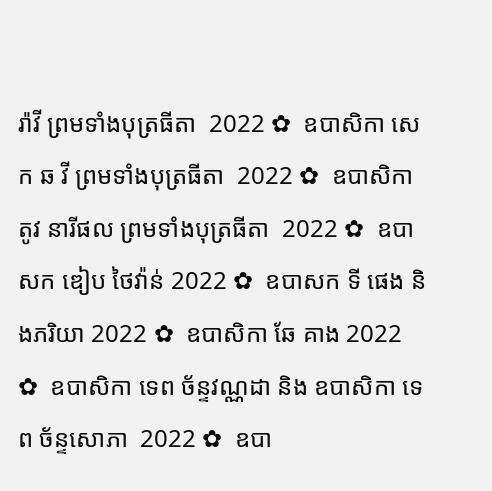រ៉ាវី ព្រមទាំងបុត្រធីតា  2022 ✿  ឧបាសិកា សេក ឆ វី ព្រមទាំងបុត្រធីតា  2022 ✿  ឧបាសិកា តូវ នារីផល ព្រមទាំងបុត្រធីតា  2022 ✿  ឧបាសក ឌៀប ថៃវ៉ាន់ 2022 ✿  ឧបាសក ទី ផេង និងភរិយា 2022 ✿  ឧបាសិកា ឆែ គាង 2022 ✿  ឧបាសិកា ទេព ច័ន្ទវណ្ណដា និង ឧបាសិកា ទេព ច័ន្ទសោភា  2022 ✿  ឧបា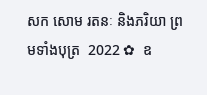សក សោម រតនៈ និងភរិយា ព្រមទាំងបុត្រ  2022 ✿  ឧ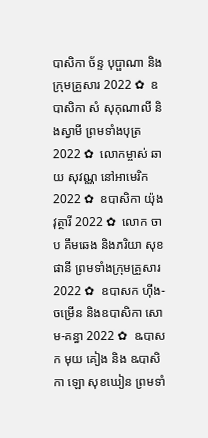បាសិកា ច័ន្ទ បុប្ផាណា និងក្រុមគ្រួសារ 2022 ✿  ឧបាសិកា សំ សុកុណាលី និងស្វាមី ព្រមទាំងបុត្រ  2022 ✿  លោកម្ចាស់ ឆាយ សុវណ្ណ នៅអាមេរិក 2022 ✿  ឧបាសិកា យ៉ុង វុត្ថារី 2022 ✿  លោក ចាប គឹមឆេង និងភរិយា សុខ ផានី ព្រមទាំងក្រុមគ្រួសារ 2022 ✿  ឧបាសក ហ៊ីង-ចម្រើន និងឧបាសិកា សោម-គន្ធា 2022 ✿  ឩបាសក មុយ គៀង និង ឩបាសិកា ឡោ សុខឃៀន ព្រមទាំ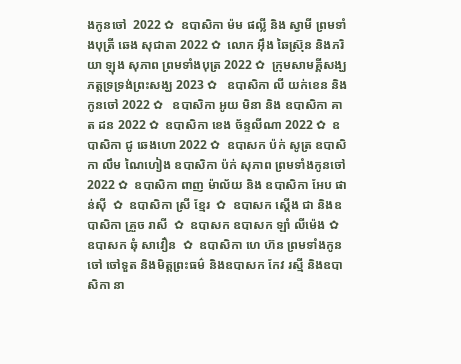ងកូនចៅ  2022 ✿  ឧបាសិកា ម៉ម ផល្លី និង ស្វាមី ព្រមទាំងបុត្រី ឆេង សុជាតា 2022 ✿  លោក អ៊ឹង ឆៃស្រ៊ុន និងភរិយា ឡុង សុភាព ព្រមទាំងបុត្រ 2022 ✿  ក្រុមសាមគ្គីសង្ឃភត្តទ្រទ្រង់ព្រះសង្ឃ 2023 ✿   ឧបាសិកា លី យក់ខេន និងកូនចៅ 2022 ✿   ឧបាសិកា អូយ មិនា និង ឧបាសិកា គាត ដន 2022 ✿  ឧបាសិកា ខេង ច័ន្ទលីណា 2022 ✿  ឧបាសិកា ជូ ឆេងហោ 2022 ✿  ឧបាសក ប៉ក់ សូត្រ ឧបាសិកា លឹម ណៃហៀង ឧបាសិកា ប៉ក់ សុភាព ព្រមទាំងកូនចៅ  2022 ✿  ឧបាសិកា ពាញ ម៉ាល័យ និង ឧបាសិកា អែប ផាន់ស៊ី  ✿  ឧបាសិកា ស្រី ខ្មែរ  ✿  ឧបាសក ស្តើង ជា និងឧបាសិកា គ្រួច រាសី  ✿  ឧបាសក ឧបាសក ឡាំ លីម៉េង ✿  ឧបាសក ឆុំ សាវឿន  ✿  ឧបាសិកា ហេ ហ៊ន ព្រមទាំងកូនចៅ ចៅទួត និងមិត្តព្រះធម៌ និងឧបាសក កែវ រស្មី និងឧបាសិកា នា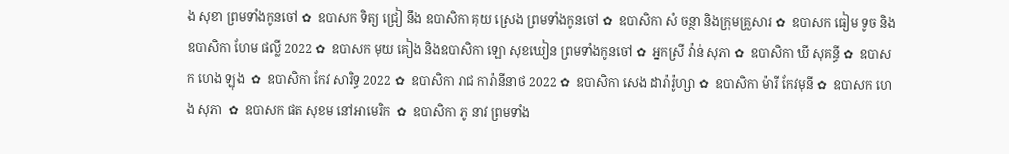ង សុខា ព្រមទាំងកូនចៅ ✿  ឧបាសក ទិត្យ ជ្រៀ នឹង ឧបាសិកា គុយ ស្រេង ព្រមទាំងកូនចៅ ✿  ឧបាសិកា សំ ចន្ថា និងក្រុមគ្រួសារ ✿  ឧបាសក ធៀម ទូច និង ឧបាសិកា ហែម ផល្លី 2022 ✿  ឧបាសក មុយ គៀង និងឧបាសិកា ឡោ សុខឃៀន ព្រមទាំងកូនចៅ ✿  អ្នកស្រី វ៉ាន់ សុភា ✿  ឧបាសិកា ឃី សុគន្ធី ✿  ឧបាសក ហេង ឡុង  ✿  ឧបាសិកា កែវ សារិទ្ធ 2022 ✿  ឧបាសិកា រាជ ការ៉ានីនាថ 2022 ✿  ឧបាសិកា សេង ដារ៉ារ៉ូហ្សា ✿  ឧបាសិកា ម៉ារី កែវមុនី ✿  ឧបាសក ហេង សុភា  ✿  ឧបាសក ផត សុខម នៅអាមេរិក  ✿  ឧបាសិកា ភូ នាវ ព្រមទាំង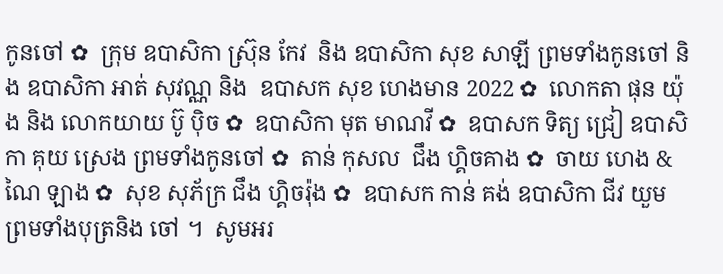កូនចៅ ✿  ក្រុម ឧបាសិកា ស្រ៊ុន កែវ  និង ឧបាសិកា សុខ សាឡី ព្រមទាំងកូនចៅ និង ឧបាសិកា អាត់ សុវណ្ណ និង  ឧបាសក សុខ ហេងមាន 2022 ✿  លោកតា ផុន យ៉ុង និង លោកយាយ ប៊ូ ប៉ិច ✿  ឧបាសិកា មុត មាណវី ✿  ឧបាសក ទិត្យ ជ្រៀ ឧបាសិកា គុយ ស្រេង ព្រមទាំងកូនចៅ ✿  តាន់ កុសល  ជឹង ហ្គិចគាង ✿  ចាយ ហេង & ណៃ ឡាង ✿  សុខ សុភ័ក្រ ជឹង ហ្គិចរ៉ុង ✿  ឧបាសក កាន់ គង់ ឧបាសិកា ជីវ យួម ព្រមទាំងបុត្រនិង ចៅ ។  សូមអរ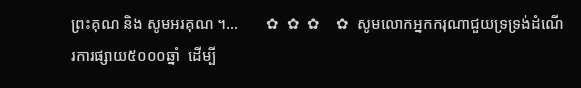ព្រះគុណ និង សូមអរគុណ ។...       ✿  ✿  ✿    ✿  សូមលោកអ្នកករុណាជួយទ្រទ្រង់ដំណើរការផ្សាយ៥០០០ឆ្នាំ  ដើម្បី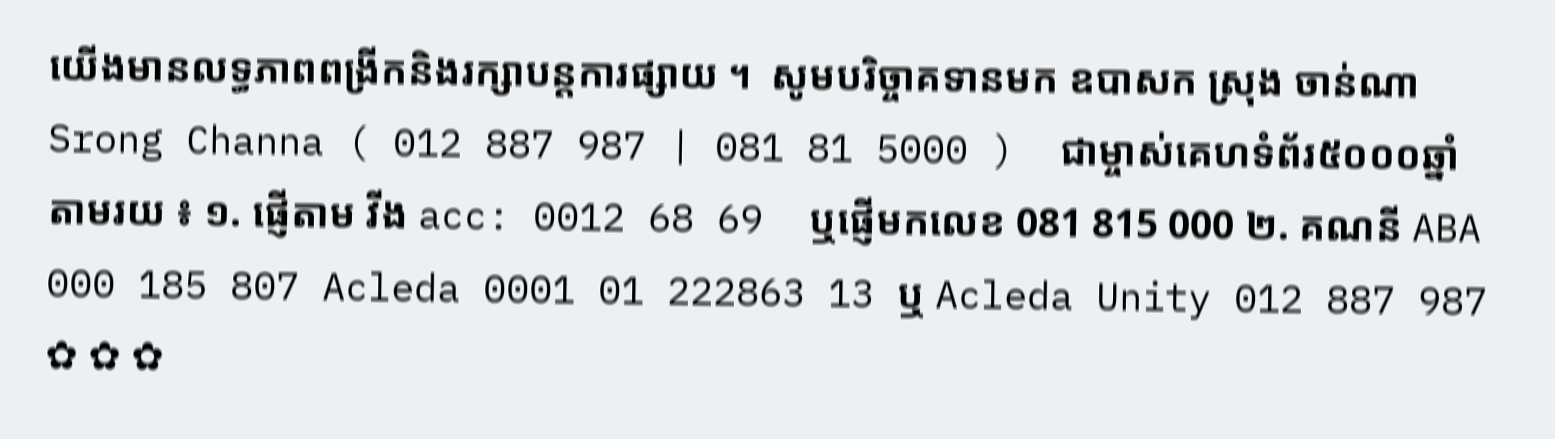យើងមានលទ្ធភាពពង្រីកនិងរក្សាបន្តការផ្សាយ ។  សូមបរិច្ចាគទានមក ឧបាសក ស្រុង ចាន់ណា Srong Channa ( 012 887 987 | 081 81 5000 )  ជាម្ចាស់គេហទំព័រ៥០០០ឆ្នាំ   តាមរយ ៖ ១. ផ្ញើតាម វីង acc: 0012 68 69  ឬផ្ញើមកលេខ 081 815 000 ២. គណនី ABA 000 185 807 Acleda 0001 01 222863 13 ឬ Acleda Unity 012 887 987   ✿ ✿ ✿